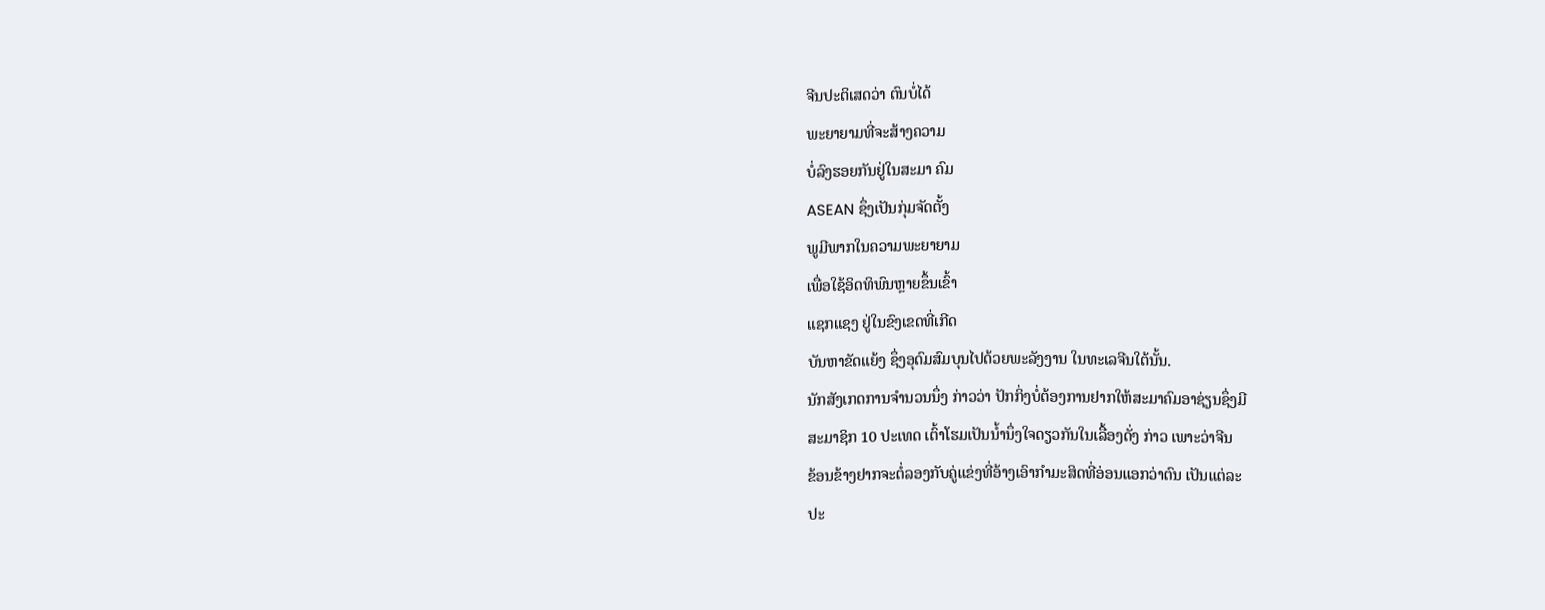ຈີນປະຕິເສດວ່າ ຕົນບໍ່ໄດ້
ພະຍາຍາມທີ່ຈະສ້າງຄວາມ
ບໍ່ລົງຮອຍກັນຢູ່ໃນສະມາ ຄົມ
ASEAN ຊຶ່ງເປັນກຸ່ມຈັດຕັ້ງ
ພູມີພາກໃນຄວາມພະຍາຍາມ
ເພື່ອໃຊ້ອິດທິພົນຫຼາຍຂຶ້ນເຂົ້າ
ແຊກແຊງ ຢູ່ໃນຂົງເຂດທີ່ເກີດ
ບັນຫາຂັດແຍ້ງ ຊຶ່ງອຸດົມສົມບຸນໄປດ້ວຍພະລັງງານ ໃນທະເລຈີນໃຕ້ນັ້ນ.
ນັກສັງເກດການຈໍານວນນຶ່ງ ກ່າວວ່າ ປັກກິ່ງບໍ່ຕ້ອງການຢາກໃຫ້ສະມາຄົມອາຊ່ຽນຊຶ່ງມີ
ສະມາຊິກ 10 ປະເທດ ເຕົ້າໂຮມເປັນນໍ້ານຶ່ງໃຈດຽວກັນໃນເລື້ອງດັ່ງ ກ່າວ ເພາະວ່າຈີນ
ຂ້ອນຂ້າງຢາກຈະຕໍ່ລອງກັບຄູ່ແຂ່ງທີ່ອ້າງເອົາກຳມະສິດທີ່ອ່ອນແອກວ່າຕົນ ເປັນແຕ່ລະ
ປະ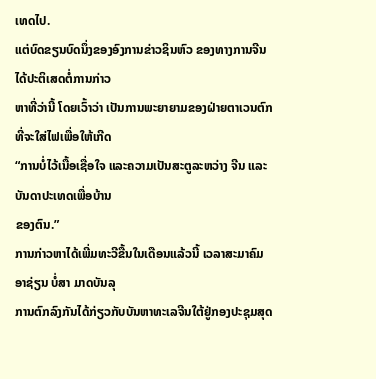ເທດໄປ.
ແຕ່ບົດຂຽນບົດນຶ່ງຂອງອົງການຂ່າວຊິນຫົວ ຂອງທາງການຈີນໄດ້ປະຕິເສດຕໍ່ການກ່າວ
ຫາທີ່ວ່ານີ້ ໂດຍເວົ້າວ່າ ເປັນການພະຍາຍາມຂອງຝ່າຍຕາເວນຕົກທີ່ຈະໃສ່ໄຟເພື່ອໃຫ້ເກີດ
“ການບໍ່ໄວ້ເນື້ອເຊື່ອໃຈ ແລະຄວາມເປັນສະຕູລະຫວ່າງ ຈີນ ແລະບັນດາປະເທດເພື່ອບ້ານ
ຂອງຕົນ.”
ການກ່າວຫາໄດ້ເພີ່ມທະວີຂື້ນໃນເດືອນແລ້ວນີ້ ເວລາສະມາຄົມອາຊ່ຽນ ບໍ່ສາ ມາດບັນລຸ
ການຕົກລົງກັນໄດ້ກ່ຽວກັບບັນຫາທະເລຈີນໃຕ້ຢູ່ກອງປະຊຸມສຸດ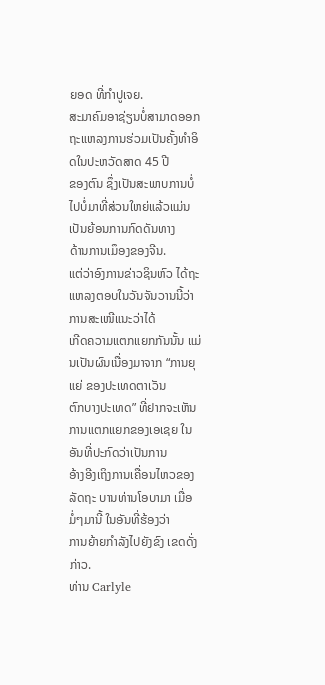ຍອດ ທີ່ກໍາປູເຈຍ.
ສະມາຄົມອາຊ່ຽນບໍ່ສາມາດອອກຖະແຫລງການຮ່ວມເປັນຄັ້ງທໍາອິດໃນປະຫວັດສາດ 45 ປີ
ຂອງຕົນ ຊຶ່ງເປັນສະພາບການບໍ່ໄປບໍ່ມາທີ່ສ່ວນໃຫຍ່ແລ້ວແມ່ນເປັນຍ້ອນການກົດດັນທາງ
ດ້ານການເມຶອງຂອງຈີນ.
ແຕ່ວ່າອົງການຂ່າວຊິນຫົວ ໄດ້ຖະແຫລງຕອບໃນວັນຈັນວານນີ້ວ່າ ການສະເໜີແນະວ່າໄດ້
ເກີດຄວາມແຕກແຍກກັນນັ້ນ ແມ່ນເປັນຜົນເນື່ອງມາຈາກ “ການຍຸແຍ່ ຂອງປະເທດຕາເວັນ
ຕົກບາງປະເທດ” ທີ່ຢາກຈະເຫັນການແຕກແຍກຂອງເອເຊຍ ໃນອັນທີ່ປະກົດວ່າເປັນການ
ອ້າງອີງເຖິງການເຄື່ອນໄຫວຂອງລັດຖະ ບານທ່ານໂອບາມາ ເມື່ອມໍ່ໆມານີ້ ໃນອັນທີ່ຮ້ອງວ່າ
ການຍ້າຍກຳລັງໄປຍັງຂົງ ເຂດດັ່ງກ່າວ.
ທ່ານ Carlyle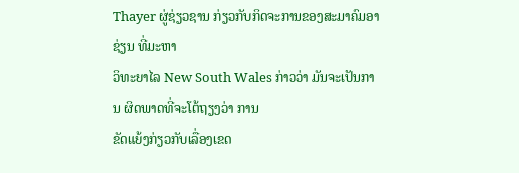Thayer ຜູ່ຊ່ຽວຊານ ກ່ຽວກັບກິດຈະການຂອງສະມາຄົມອາຊ່ຽນ ທີ່ມະຫາ
ວິທະຍາໄລ New South Wales ກ່າວວ່າ ມັນຈະເປັນການ ຜິດພາດທີ່ຈະໂຕ້ຖຽງວ່າ ການ
ຂັດແຍ້ງກ່ຽວກັບເລື່ອງເຂດ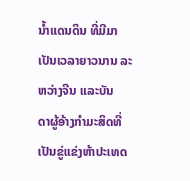ນໍ້າແດນດິນ ທີ່ມີມາເປັນເວລາຍາວນານ ລະຫວ່າງຈີນ ແລະບັນ
ດາຜູ້ອ້າງກຳມະສິດທີ່ເປັນຂູ່ແຂ່ງຫ້າປະເທດ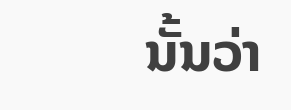ນັ້ນວ່າ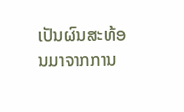ເປັນຜົນສະທ້ອນມາຈາກການ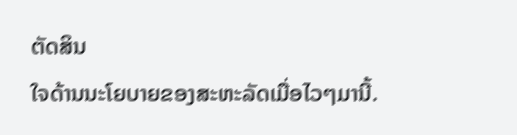ຕັດສິນ
ໃຈດ້ານນະໂຍບາຍຂອງສະຫະລັດເມື່ອໄວໆມານີ້.